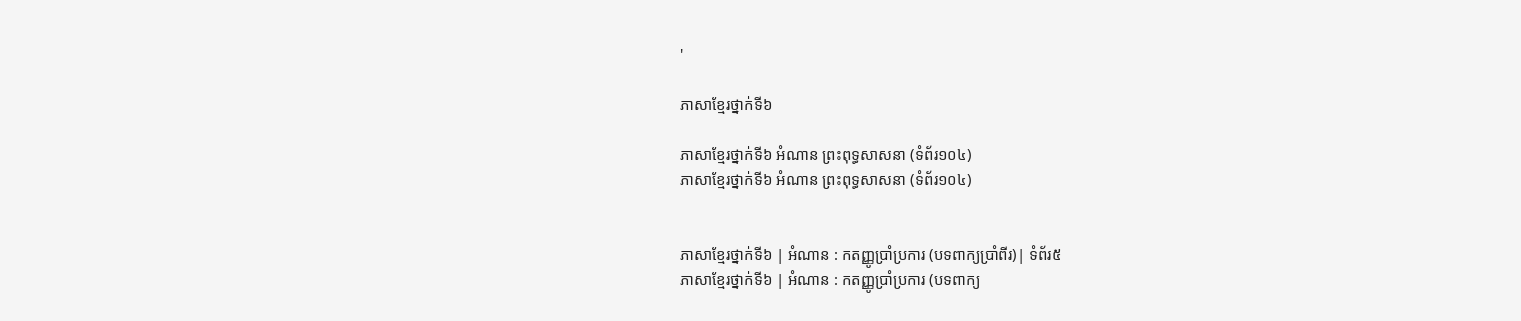'

ភាសាខ្មែរថ្នាក់ទី៦

ភាសាខ្មែរថ្នាក់ទី៦ អំណាន ព្រះពុទ្ធសាសនា (ទំព័រ១០៤)
ភាសាខ្មែរថ្នាក់ទី៦ អំណាន ព្រះពុទ្ធសាសនា (ទំព័រ១០៤)


ភាសាខ្មែរថ្នាក់ទី៦ | អំណាន : កតញ្ញូប្រាំប្រការ (បទពាក្យប្រាំពីរ)| ទំព័រ៥
ភាសាខ្មែរថ្នាក់ទី៦ | អំណាន : កតញ្ញូប្រាំប្រការ (បទពាក្យ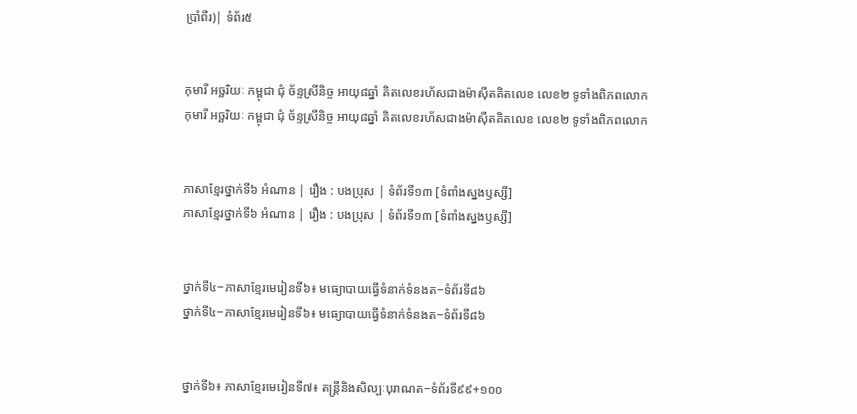ប្រាំពីរ)| ទំព័រ៥


កុមារី អច្ឆរិយៈ កម្ពុជា ជុំ ច័ន្ទស្រីនិច្ច អាយុ៨ឆ្នាំ គិតលេខរហ័សជាងម៉ាស៊ីតគិតលេខ លេខ២ ទូទាំងពិភពលោក
កុមារី អច្ឆរិយៈ កម្ពុជា ជុំ ច័ន្ទស្រីនិច្ច អាយុ៨ឆ្នាំ គិតលេខរហ័សជាងម៉ាស៊ីតគិតលេខ លេខ២ ទូទាំងពិភពលោក


ភាសាខ្មែរថ្នាក់ទី៦ អំណាន | រឿង : បងប្រុស | ទំព័រទី១៣ [ទំពាំងស្នងឫស្សី]
ភាសាខ្មែរថ្នាក់ទី៦ អំណាន | រឿង : បងប្រុស | ទំព័រទី១៣ [ទំពាំងស្នងឫស្សី]


ថ្នាក់ទី៤−ភាសាខ្មែរមេរៀនទី៦៖ មធ្យោបាយធ្វើទំនាក់ទំនងត−ទំព័រទី៨៦
ថ្នាក់ទី៤−ភាសាខ្មែរមេរៀនទី៦៖ មធ្យោបាយធ្វើទំនាក់ទំនងត−ទំព័រទី៨៦


ថ្នាក់ទី៦៖ ភាសាខ្មែរមេរៀនទី៧៖ តន្ត្រីនិងសិល្បៈបុរាណត−ទំព័រទី៩៩+១០០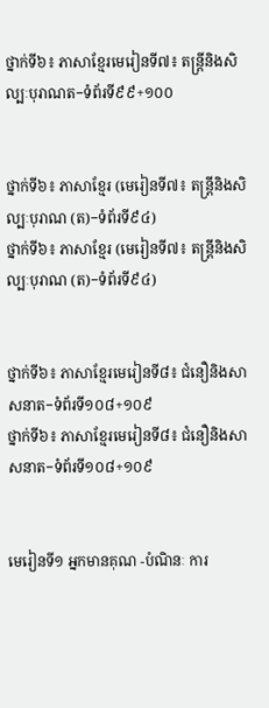ថ្នាក់ទី៦៖ ភាសាខ្មែរមេរៀនទី៧៖ តន្ត្រីនិងសិល្បៈបុរាណត−ទំព័រទី៩៩+១០០


ថ្នាក់ទី៦៖ ភាសាខ្មែរ (មេរៀនទី៧៖ តន្ត្រីនិងសិល្បៈបុរាណ (ត)−ទំព័រទី៩៤)
ថ្នាក់ទី៦៖ ភាសាខ្មែរ (មេរៀនទី៧៖ តន្ត្រីនិងសិល្បៈបុរាណ (ត)−ទំព័រទី៩៤)


ថ្នាក់ទី៦៖ ភាសាខ្មែរមេរៀនទី៨៖ ជំនឿនិងសាសនាត−ទំព័រទី១០៨+១០៩
ថ្នាក់ទី៦៖ ភាសាខ្មែរមេរៀនទី៨៖ ជំនឿនិងសាសនាត−ទំព័រទី១០៨+១០៩


មេរៀនទី១ អ្នកមានគុណ -បំណិនៈ ការ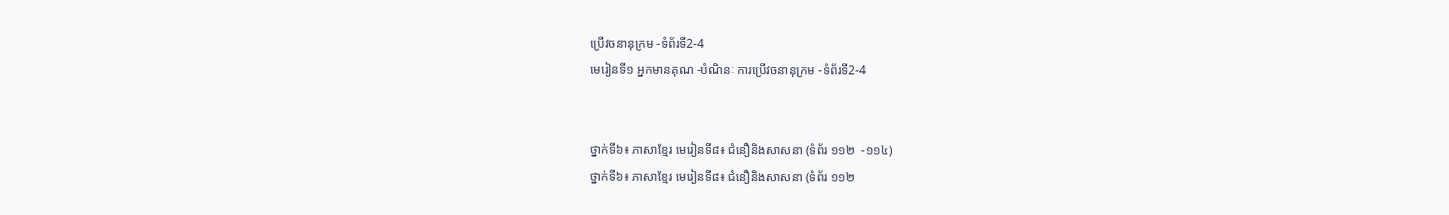ប្រើវចនានុក្រម -ទំព័រទី2-4
មេរៀនទី១ អ្នកមានគុណ -បំណិនៈ ការប្រើវចនានុក្រម -ទំព័រទី2-4


ថ្នាក់ទី៦៖ ភាសាខ្មែរ មេរៀនទី៨៖ ជំនឿនិងសាសនា (ទំព័រ ១១២  -១១៤)
ថ្នាក់ទី៦៖ ភាសាខ្មែរ មេរៀនទី៨៖ ជំនឿនិងសាសនា (ទំព័រ ១១២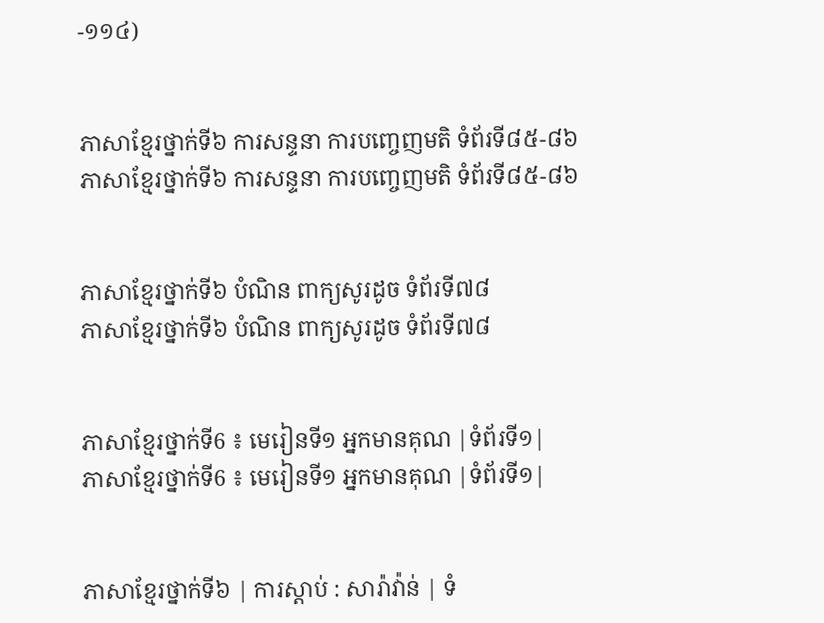-១១៤)


ភាសាខ្មែរថ្នាក់ទី៦ ការសន្ទនា ការបញ្ចេញមតិ ទំព័រទី៨៥-៨៦
ភាសាខ្មែរថ្នាក់ទី៦ ការសន្ទនា ការបញ្ចេញមតិ ទំព័រទី៨៥-៨៦


ភាសាខ្មែរថ្នាក់ទី៦ បំណិន ពាក្យសូរដូច ទំព័រទី៧៨
ភាសាខ្មែរថ្នាក់ទី៦ បំណិន ពាក្យសូរដូច ទំព័រទី៧៨


ភាសាខ្មែរថ្នាក់ទី6 ៖ មេរៀនទី១ អ្នកមានគុណ |ទំព័រទី១|
ភាសាខ្មែរថ្នាក់ទី6 ៖ មេរៀនទី១ អ្នកមានគុណ |ទំព័រទី១|


ភាសាខ្មែរថ្នាក់ទី៦ | ការស្ដាប់ : សារ៉ាវ៉ាន់ | ទំ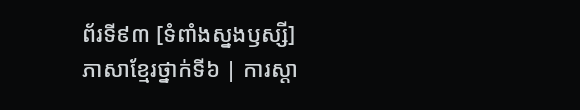ព័រទី៩៣ [ទំពាំងស្នងឫស្សី]
ភាសាខ្មែរថ្នាក់ទី៦ | ការស្ដា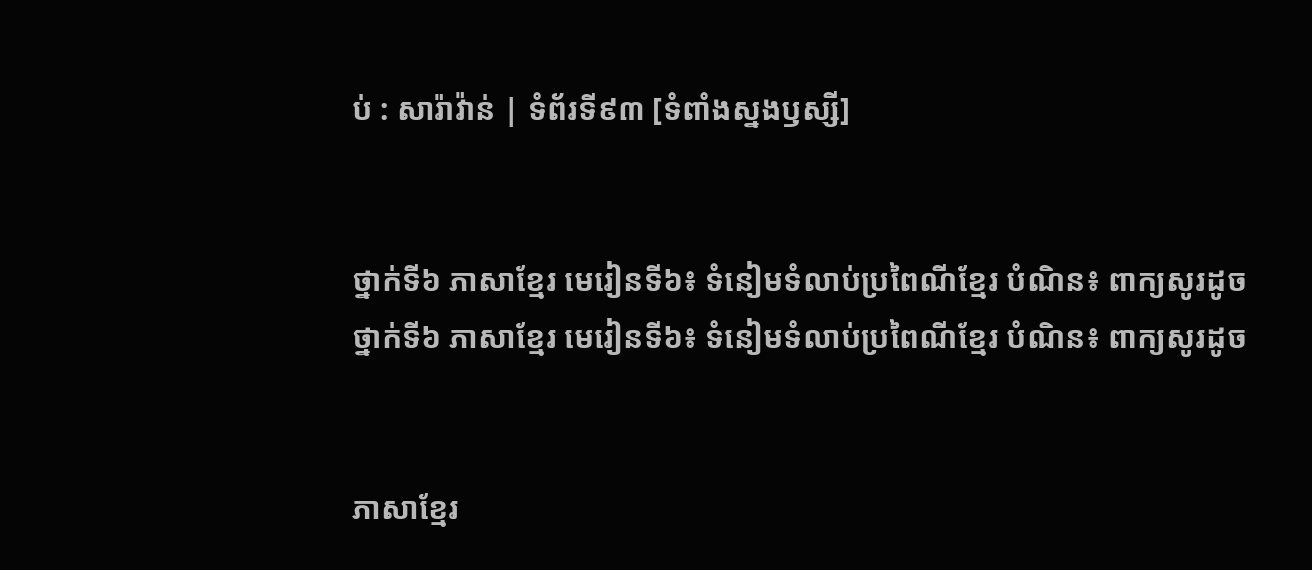ប់ : សារ៉ាវ៉ាន់ | ទំព័រទី៩៣ [ទំពាំងស្នងឫស្សី]


ថ្នាក់ទី៦ ភាសាខ្មែរ មេរៀនទី៦៖ ទំនៀមទំលាប់ប្រពៃណីខ្មែរ បំណិន៖ ពាក្យសូរដូច
ថ្នាក់ទី៦ ភាសាខ្មែរ មេរៀនទី៦៖ ទំនៀមទំលាប់ប្រពៃណីខ្មែរ បំណិន៖ ពាក្យសូរដូច


ភាសាខ្មែរ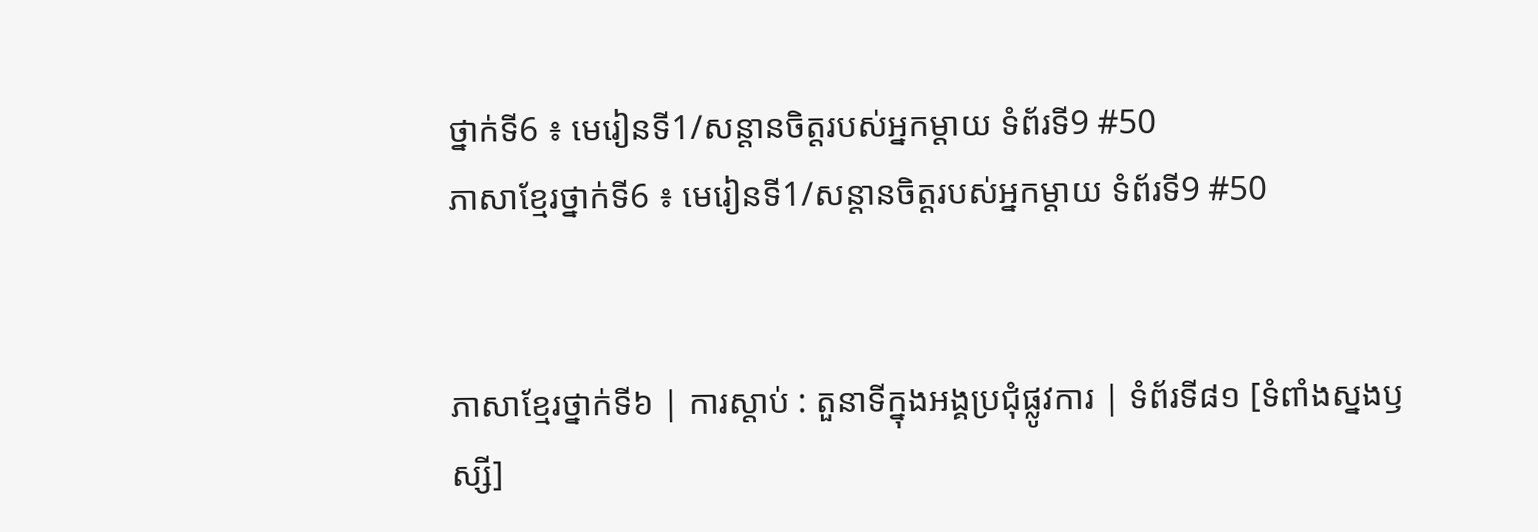ថ្នាក់ទី6 ៖ មេរៀនទី1/សន្តានចិត្តរបស់អ្នកម្តាយ ទំព័រទី9 #50
ភាសាខ្មែរថ្នាក់ទី6 ៖ មេរៀនទី1/សន្តានចិត្តរបស់អ្នកម្តាយ ទំព័រទី9 #50


ភាសាខ្មែរថ្នាក់ទី៦ | ការស្ដាប់ : តួនាទីក្នុងអង្គប្រជុំផ្លូវការ | ទំព័រទី៨១ [ទំពាំងស្នងឫស្សី]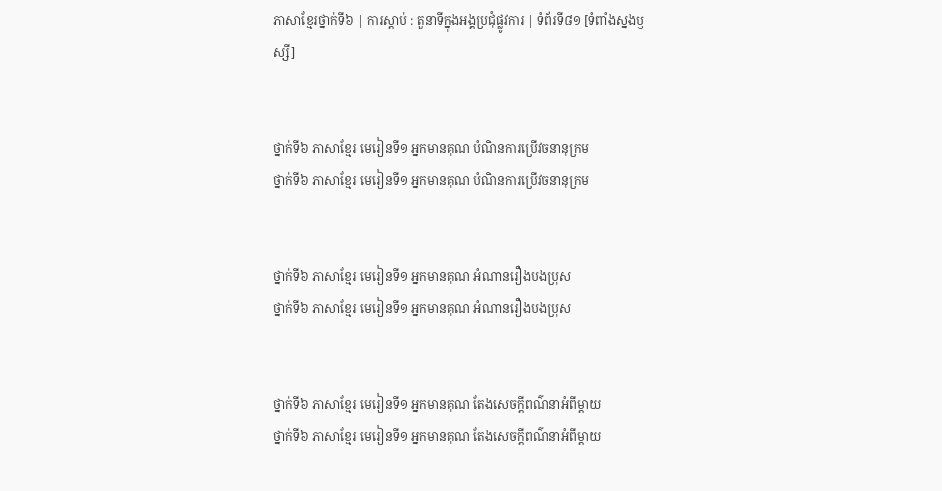ភាសាខ្មែរថ្នាក់ទី៦ | ការស្ដាប់ : តួនាទីក្នុងអង្គប្រជុំផ្លូវការ | ទំព័រទី៨១ [ទំពាំងស្នងឫស្សី]


ថ្នាក់ទី៦ ភាសាខ្មែរ មេរៀនទី១ អ្នកមានគុណ បំណិនការប្រើវចនានុក្រម
ថ្នាក់ទី៦ ភាសាខ្មែរ មេរៀនទី១ អ្នកមានគុណ បំណិនការប្រើវចនានុក្រម


ថ្នាក់ទី៦ ភាសាខ្មែរ មេរៀនទី១ អ្នកមានគុណ អំណានរឿងបងប្រុស
ថ្នាក់ទី៦ ភាសាខ្មែរ មេរៀនទី១ អ្នកមានគុណ អំណានរឿងបងប្រុស


ថ្នាក់ទី៦ ភាសាខ្មែរ មេរៀនទី១ អ្នកមានគុណ តែងសេចក្តីពណ៌នាអំពីម្តាយ
ថ្នាក់ទី៦ ភាសាខ្មែរ មេរៀនទី១ អ្នកមានគុណ តែងសេចក្តីពណ៌នាអំពីម្តាយ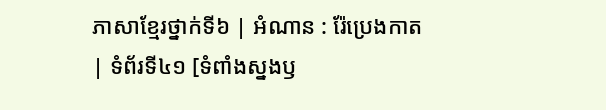ភាសាខ្មែរថ្នាក់ទី៦ | អំណាន : រ៉ែប្រេងកាត| ទំព័រទី៤១ [ទំពាំងស្នងឫ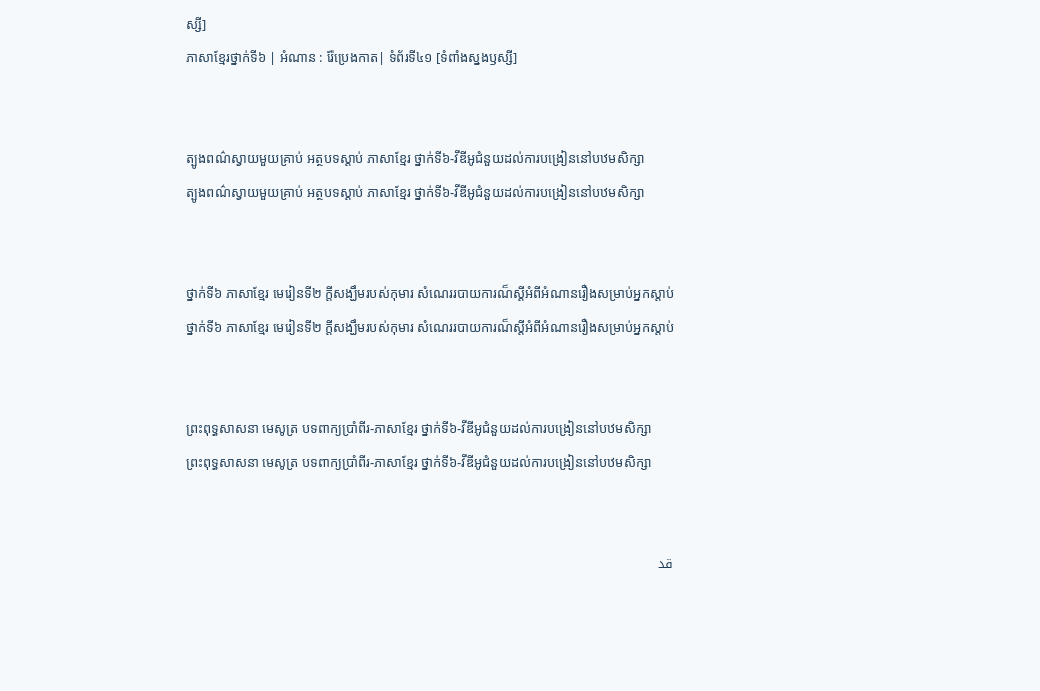ស្សី]
ភាសាខ្មែរថ្នាក់ទី៦ | អំណាន : រ៉ែប្រេងកាត| ទំព័រទី៤១ [ទំពាំងស្នងឫស្សី]


ត្បូងពណ៌ស្វាយមួយគ្រាប់ អត្ថបទស្ដាប់ ភាសាខ្មែរ ថ្នាក់ទី៦-វីឌីអូជំនួយដល់ការបង្រៀននៅបឋមសិក្សា
ត្បូងពណ៌ស្វាយមួយគ្រាប់ អត្ថបទស្ដាប់ ភាសាខ្មែរ ថ្នាក់ទី៦-វីឌីអូជំនួយដល់ការបង្រៀននៅបឋមសិក្សា


ថ្នាក់ទី៦ ភាសាខ្មែរ មេរៀនទី២ ក្ដីសង្ឃឹមរបស់កុមារ សំណេររបាយការណ៏ស្តីអំពីអំណានរឿងសម្រាប់អ្នកស្តាប់
ថ្នាក់ទី៦ ភាសាខ្មែរ មេរៀនទី២ ក្ដីសង្ឃឹមរបស់កុមារ សំណេររបាយការណ៏ស្តីអំពីអំណានរឿងសម្រាប់អ្នកស្តាប់


ព្រះពុទ្ធសាសនា មេសូត្រ បទពាក្យប្រាំពីរ-ភាសាខ្មែរ ថ្នាក់ទី៦-វីឌីអូជំនួយដល់ការបង្រៀននៅបឋមសិក្សា
ព្រះពុទ្ធសាសនា មេសូត្រ បទពាក្យប្រាំពីរ-ភាសាខ្មែរ ថ្នាក់ទី៦-វីឌីអូជំនួយដល់ការបង្រៀននៅបឋមសិក្សា


قد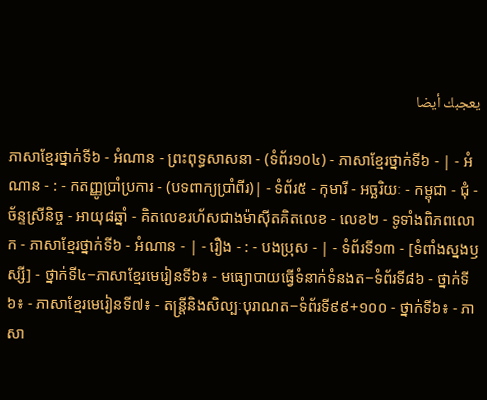يعجبك أيضا

ភាសាខ្មែរថ្នាក់ទី៦ - អំណាន - ព្រះពុទ្ធសាសនា - (ទំព័រ១០៤) - ភាសាខ្មែរថ្នាក់ទី៦ - | - អំណាន - : - កតញ្ញូប្រាំប្រការ - (បទពាក្យប្រាំពីរ)| - ទំព័រ៥ - កុមារី - អច្ឆរិយៈ - កម្ពុជា - ជុំ - ច័ន្ទស្រីនិច្ច - អាយុ៨ឆ្នាំ - គិតលេខរហ័សជាងម៉ាស៊ីតគិតលេខ - លេខ២ - ទូទាំងពិភពលោក - ភាសាខ្មែរថ្នាក់ទី៦ - អំណាន - | - រឿង - : - បងប្រុស - | - ទំព័រទី១៣ - [ទំពាំងស្នងឫស្សី] - ថ្នាក់ទី៤−ភាសាខ្មែរមេរៀនទី៦៖ - មធ្យោបាយធ្វើទំនាក់ទំនងត−ទំព័រទី៨៦ - ថ្នាក់ទី៦៖ - ភាសាខ្មែរមេរៀនទី៧៖ - តន្ត្រីនិងសិល្បៈបុរាណត−ទំព័រទី៩៩+១០០ - ថ្នាក់ទី៦៖ - ភាសា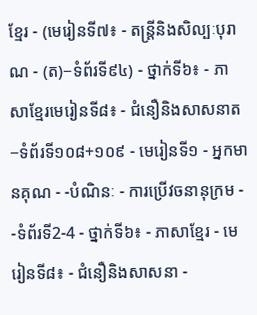ខ្មែរ - (មេរៀនទី៧៖ - តន្ត្រីនិងសិល្បៈបុរាណ - (ត)−ទំព័រទី៩៤) - ថ្នាក់ទី៦៖ - ភាសាខ្មែរមេរៀនទី៨៖ - ជំនឿនិងសាសនាត−ទំព័រទី១០៨+១០៩ - មេរៀនទី១ - អ្នកមានគុណ - -បំណិនៈ - ការប្រើវចនានុក្រម - -ទំព័រទី2-4 - ថ្នាក់ទី៦៖ - ភាសាខ្មែរ - មេរៀនទី៨៖ - ជំនឿនិងសាសនា -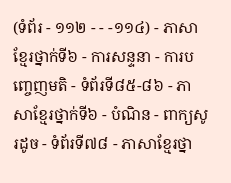(ទំព័រ - ១១២ - - -១១៤) - ភាសាខ្មែរថ្នាក់ទី៦ - ការសន្ទនា - ការបញ្ចេញមតិ - ទំព័រទី៨៥-៨៦ - ភាសាខ្មែរថ្នាក់ទី៦ - បំណិន - ពាក្យសូរដូច - ទំព័រទី៧៨ - ភាសាខ្មែរថ្នា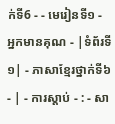ក់ទី6 - - មេរៀនទី១ - អ្នកមានគុណ - |ទំព័រទី១| - ភាសាខ្មែរថ្នាក់ទី៦ - | - ការស្ដាប់ - : - សា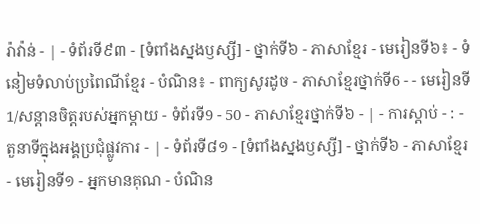រ៉ាវ៉ាន់ - | - ទំព័រទី៩៣ - [ទំពាំងស្នងឫស្សី] - ថ្នាក់ទី៦ - ភាសាខ្មែរ - មេរៀនទី៦៖ - ទំនៀមទំលាប់ប្រពៃណីខ្មែរ - បំណិន៖ - ពាក្យសូរដូច - ភាសាខ្មែរថ្នាក់ទី6 - - មេរៀនទី1/សន្តានចិត្តរបស់អ្នកម្តាយ - ទំព័រទី9 - 50 - ភាសាខ្មែរថ្នាក់ទី៦ - | - ការស្ដាប់ - : - តួនាទីក្នុងអង្គប្រជុំផ្លូវការ - | - ទំព័រទី៨១ - [ទំពាំងស្នងឫស្សី] - ថ្នាក់ទី៦ - ភាសាខ្មែរ - មេរៀនទី១ - អ្នកមានគុណ - បំណិន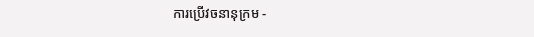ការប្រើវចនានុក្រម -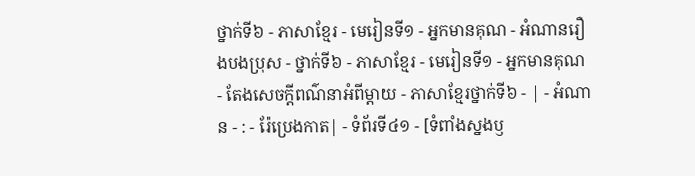ថ្នាក់ទី៦ - ភាសាខ្មែរ - មេរៀនទី១ - អ្នកមានគុណ - អំណានរឿងបងប្រុស - ថ្នាក់ទី៦ - ភាសាខ្មែរ - មេរៀនទី១ - អ្នកមានគុណ - តែងសេចក្តីពណ៌នាអំពីម្តាយ - ភាសាខ្មែរថ្នាក់ទី៦ - | - អំណាន - : - រ៉ែប្រេងកាត| - ទំព័រទី៤១ - [ទំពាំងស្នងឫ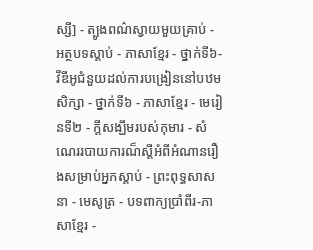ស្សី] - ត្បូងពណ៌ស្វាយមួយគ្រាប់ - អត្ថបទស្ដាប់ - ភាសាខ្មែរ - ថ្នាក់ទី៦-វីឌីអូជំនួយដល់ការបង្រៀននៅបឋមសិក្សា - ថ្នាក់ទី៦ - ភាសាខ្មែរ - មេរៀនទី២ - ក្ដីសង្ឃឹមរបស់កុមារ - សំណេររបាយការណ៏ស្តីអំពីអំណានរឿងសម្រាប់អ្នកស្តាប់ - ព្រះពុទ្ធសាសនា - មេសូត្រ - បទពាក្យប្រាំពីរ-ភាសាខ្មែរ -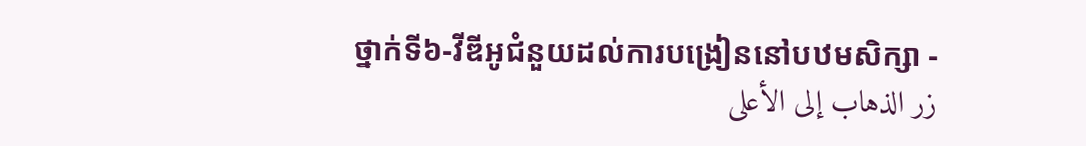ថ្នាក់ទី៦-វីឌីអូជំនួយដល់ការបង្រៀននៅបឋមសិក្សា -
زر الذهاب إلى الأعلى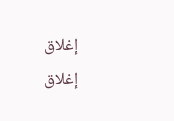إغلاق
إغلاق